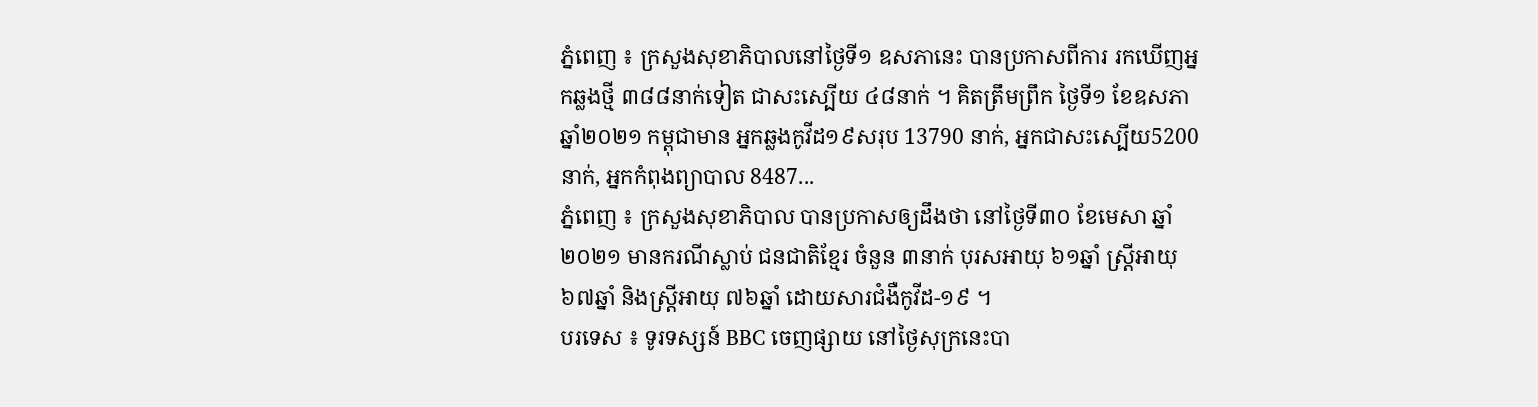ភ្នំពេញ ៖ ក្រសួងសុខាភិបាលនៅថ្ងៃទី១ ឧសភានេះ បានប្រកាសពីការ រកឃើញអ្នកឆ្លងថ្មី ៣៨៨នាក់ទៀត ជាសះស្បើយ ៤៨នាក់ ។ គិតត្រឹមព្រឹក ថ្ងៃទី១ ខែឧសភា ឆ្នាំ២០២១ កម្ពុជាមាន អ្នកឆ្លងកូវីដ១៩សរុប 13790 នាក់, អ្នកជាសះស្បើយ5200 នាក់, អ្នកកំពុងព្យាបាល 8487...
ភ្នំពេញ ៖ ក្រសួងសុខាភិបាល បានប្រកាសឲ្យដឹងថា នៅថ្ងៃទី៣០ ខែមេសា ឆ្នាំ២០២១ មានករណីស្លាប់ ជនជាតិខ្មែរ ចំនួន ៣នាក់ បុរសឣាយុ ៦១ឆ្នាំ ស្រ្តីឣាយុ ៦៧ឆ្នាំ និងស្រ្តីឣាយុ ៧៦ឆ្នាំ ដោយសារជំងឺកូវីដ-១៩ ។
បរទេស ៖ ទូរទស្សន៍ BBC ចេញផ្សាយ នៅថ្ងៃសុក្រនេះបា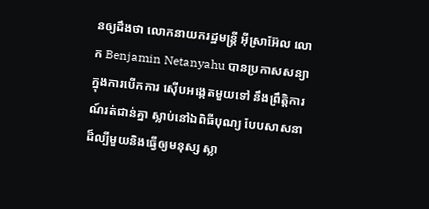នឲ្យដឹងថា លោកនាយករដ្ឋមន្ត្រី អ៊ីស្រាអ៊ែល លោក Benjamin Netanyahu បានប្រកាសសន្យា ក្នុងការបើកការ ស៊ើបអង្កេតមួយទៅ នឹងព្រឹត្តិការណ៍រត់ជាន់គ្នា ស្លាប់នៅឯពិធីបុណ្យ បែបសាសនា ដ៏ល្បីមួយនិងធ្វើឲ្យមនុស្ស ស្លា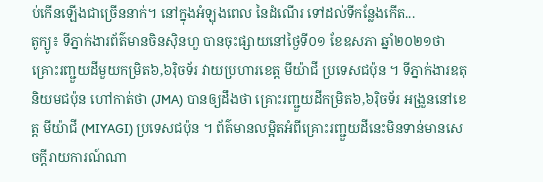ប់កើនឡើងជាច្រើននាក់។ នៅក្នុងអំឡុងពេល នៃដំណើរ ទៅដល់ទីកន្លែងកើត...
តូក្យូ៖ ទីភ្នាក់ងារព័ត៌មានចិនស៊ិនហួ បានចុះផ្សាយនៅថ្ងៃទី០១ ខែឧសភា ឆ្នាំ២០២១ថា គ្រោះរញ្ជួយដីមួយកម្រិត៦,៦រ៉ិចទ័រ វាយប្រហារខេត្ត មីយ៉ាជី ប្រទេសជប៉ុន ។ ទីភ្នាក់ងារឧតុនិយមជប៉ុន ហៅកាត់ថា (JMA) បានឲ្យដឹងថា គ្រោះរញ្ជួយដីកម្រិត៦,៦រ៉ិចទ័រ អង្រួននៅខេត្ត មីយ៉ាជី (MIYAGI) ប្រទេសជប៉ុន ។ ព័ត៌មានលម្អិតអំពីគ្រោះរញ្ជួយដីនេះមិនទាន់មានសេចក្តីរាយការណ៍ណា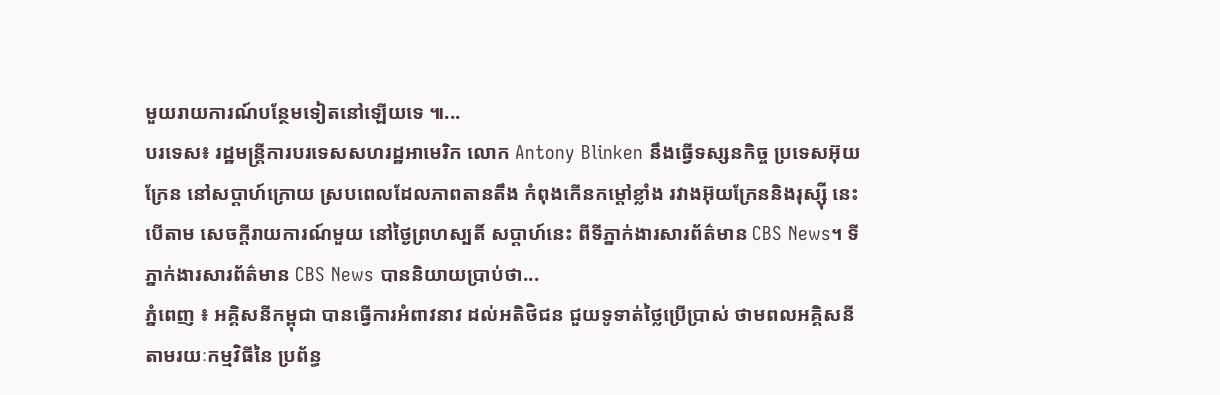មួយរាយការណ៍បន្ថែមទៀតនៅឡើយទេ ៕...
បរទេស៖ រដ្ឋមន្រ្តីការបរទេសសហរដ្ឋអាមេរិក លោក Antony Blinken នឹងធ្វើទស្សនកិច្ច ប្រទេសអ៊ុយក្រែន នៅសប្ដាហ៍ក្រោយ ស្របពេលដែលភាពតានតឹង កំពុងកើនកម្តៅខ្លាំង រវាងអ៊ុយក្រែននិងរុស្ស៊ី នេះបើតាម សេចក្តីរាយការណ៍មួយ នៅថ្ងៃព្រហស្បតិ៍ សប្ដាហ៍នេះ ពីទីភ្នាក់ងារសារព័ត៌មាន CBS News។ ទីភ្នាក់ងារសារព័ត៌មាន CBS News បាននិយាយប្រាប់ថា...
ភ្នំពេញ ៖ អគ្គិសនីកម្ពុជា បានធ្វើការអំពាវនាវ ដល់អតិថិជន ជួយទូទាត់ថ្លៃប្រើប្រាស់ ថាមពលអគ្គិសនី តាមរយៈកម្មវិធីនៃ ប្រព័ន្ធ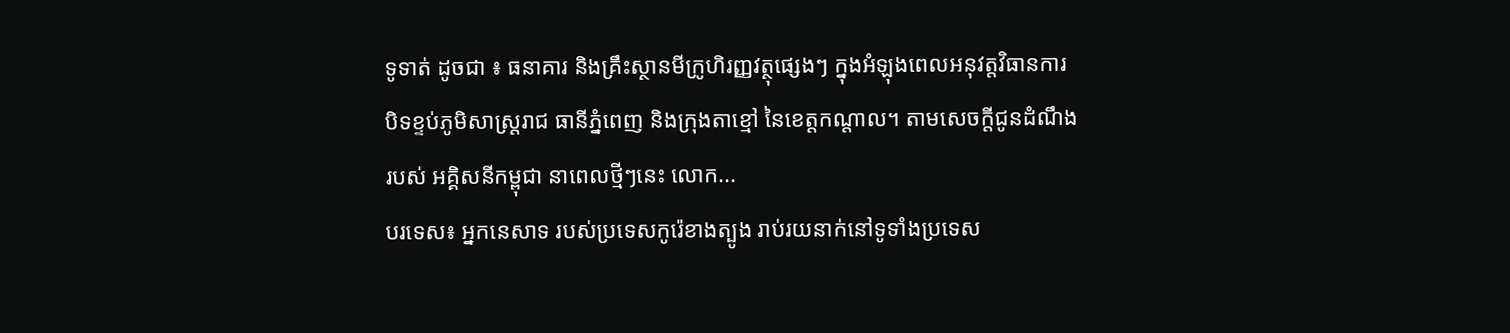ទូទាត់ ដូចជា ៖ ធនាគារ និងគ្រឹះស្ថានមីក្រូហិរញ្ញវត្ថុផ្សេងៗ ក្នុងអំឡុងពេលអនុវត្តវិធានការ បិទខ្ទប់ភូមិសាស្ដ្ររាជ ធានីភ្នំពេញ និងក្រុងតាខ្មៅ នៃខេត្តកណ្ដាល។ តាមសេចក្ដីជូនដំណឹងរបស់ អគ្គិសនីកម្ពុជា នាពេលថ្មីៗនេះ លោក...
បរទេស៖ អ្នកនេសាទ របស់ប្រទេសកូរ៉េខាងត្បូង រាប់រយនាក់នៅទូទាំងប្រទេស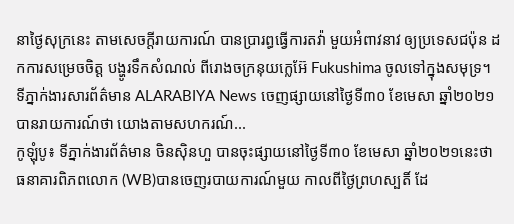នាថ្ងៃសុក្រនេះ តាមសេចក្តីរាយការណ៍ បានប្រារព្ធធ្វើការតវ៉ា មួយអំពាវនាវ ឲ្យប្រទេសជប៉ុន ដកការសម្រេចចិត្ត បង្ហូរទឹកសំណល់ ពីរោងចក្រនុយក្លេអ៊ែ Fukushima ចូលទៅក្នុងសមុទ្រ។ ទីភ្នាក់ងារសារព័ត៌មាន ALARABIYA News ចេញផ្សាយនៅថ្ងៃទី៣០ ខែមេសា ឆ្នាំ២០២១ បានរាយការណ៍ថា យោងតាមសហករណ៍...
កូឡុំបូ៖ ទីភ្នាក់ងារព័ត៌មាន ចិនស៊ិនហួ បានចុះផ្សាយនៅថ្ងៃទី៣០ ខែមេសា ឆ្នាំ២០២១នេះថា ធនាគារពិភពលោក (WB)បានចេញរបាយការណ៍មួយ កាលពីថ្ងៃព្រហស្បតិ៍ ដែ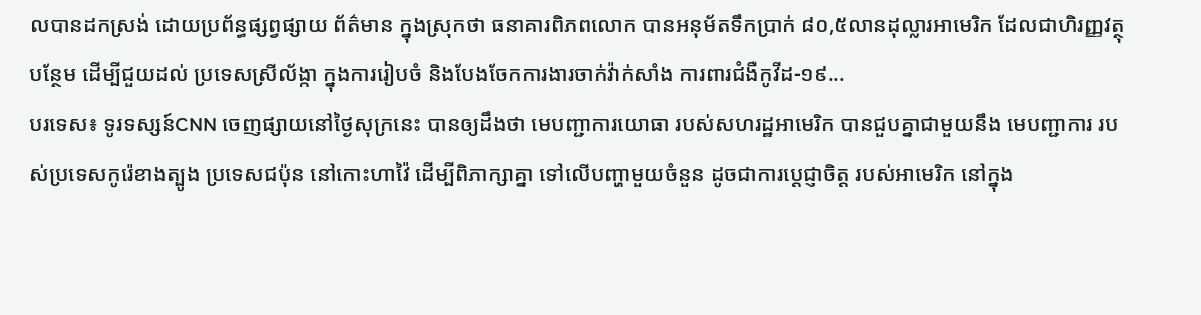លបានដកស្រង់ ដោយប្រព័ន្ធផ្សព្វផ្សាយ ព័ត៌មាន ក្នុងស្រុកថា ធនាគារពិភពលោក បានអនុម័តទឹកប្រាក់ ៨០,៥លានដុល្លារអាមេរិក ដែលជាហិរញ្ញវត្ថុបន្ថែម ដើម្បីជួយដល់ ប្រទេសស្រីល័ង្កា ក្នុងការរៀបចំ និងបែងចែកការងារចាក់វ៉ាក់សាំង ការពារជំងឺកូវីដ-១៩...
បរទេស៖ ទូរទស្សន៍CNN ចេញផ្សាយនៅថ្ងៃសុក្រនេះ បានឲ្យដឹងថា មេបញ្ជាការយោធា របស់សហរដ្ឋអាមេរិក បានជួបគ្នាជាមួយនឹង មេបញ្ជាការ របស់ប្រទេសកូរ៉េខាងត្បូង ប្រទេសជប៉ុន នៅកោះហាវ៉ៃ ដើម្បីពិភាក្សាគ្នា ទៅលើបញ្ហាមួយចំនួន ដូចជាការប្តេជ្ញាចិត្ត របស់អាមេរិក នៅក្នុង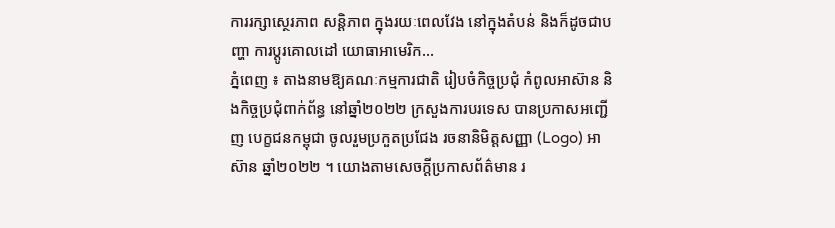ការរក្សាស្ថេរភាព សន្តិភាព ក្នុងរយៈពេលវែង នៅក្នុងតំបន់ និងក៏ដូចជាបញ្ហា ការប្តូរគោលដៅ យោធាអាមេរិក...
ភ្នំពេញ ៖ តាងនាមឱ្យគណៈកម្មការជាតិ រៀបចំកិច្ចប្រជុំ កំពូលអាស៊ាន និងកិច្ចប្រជុំពាក់ព័ន្ធ នៅឆ្នាំ២០២២ ក្រសួងការបរទេស បានប្រកាសអញ្ជើញ បេក្ខជនកម្ពុជា ចូលរួមប្រកួតប្រជែង រចនានិមិត្តសញ្ញា (Logo) អាស៊ាន ឆ្នាំ២០២២ ។ យោងតាមសេចក្ដីប្រកាសព័ត៌មាន រ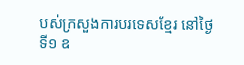បស់ក្រសួងការបរទេសខ្មែរ នៅថ្ងៃទី១ ឧ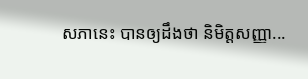សភានេះ បានឲ្យដឹងថា និមិត្តសញ្ញា...